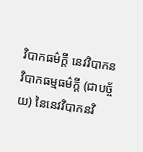វិបាកធម៌ក្តី នេវវិបាកនវិបាកធម្មធម៌ក្តី (ជាបច្ច័យ) នៃនេវវិបាកនវិ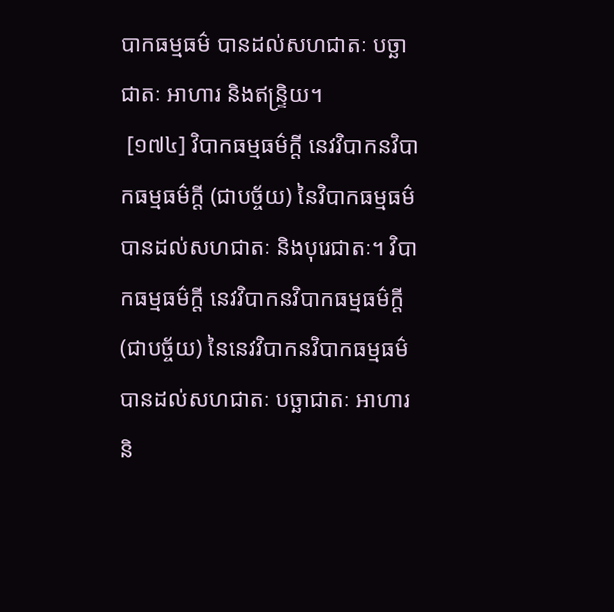បាកធម្មធម៌ បានដល់សហជាតៈ បច្ឆាជាតៈ អាហារ និងឥន្រ្ទិយ។
 [១៧៤] វិបាកធម្មធម៌ក្តី នេវវិបាកនវិបាកធម្មធម៌ក្តី (ជាបច្ច័យ) នៃវិបាកធម្មធម៌ បានដល់សហជាតៈ និងបុរេជាតៈ។ វិបាកធម្មធម៌ក្តី នេវវិបាកនវិបាកធម្មធម៌ក្តី (ជាបច្ច័យ) នៃនេវវិបាកនវិបាកធម្មធម៌ បានដល់សហជាតៈ បច្ឆាជាតៈ អាហារ និ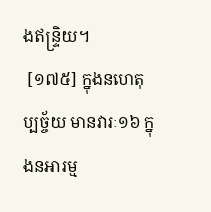ងឥន្រ្ទិយ។
 [១៧៥] ក្នុងនហេតុប្បច្ច័យ មានវារៈ១៦ ក្នុងនអារម្ម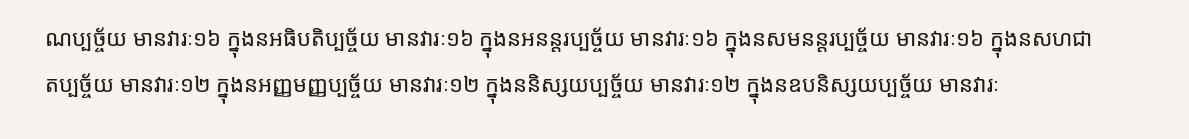ណប្បច្ច័យ មានវារៈ១៦ ក្នុងនអធិបតិប្បច្ច័យ មានវារៈ១៦ ក្នុងនអនន្តរប្បច្ច័យ មានវារៈ១៦ ក្នុងនសមនន្តរប្បច្ច័យ មានវារៈ១៦ ក្នុងនសហជាតប្បច្ច័យ មានវារៈ១២ ក្នុងនអញ្ញមញ្ញប្បច្ច័យ មានវារៈ១២ ក្នុងននិស្សយប្បច្ច័យ មានវារៈ១២ ក្នុងនឧបនិស្សយប្បច្ច័យ មានវារៈ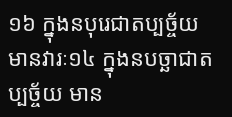១៦ ក្នុងនបុរេជាតប្បច្ច័យ មានវារៈ១៤ ក្នុងនបច្ឆាជាតប្បច្ច័យ មាន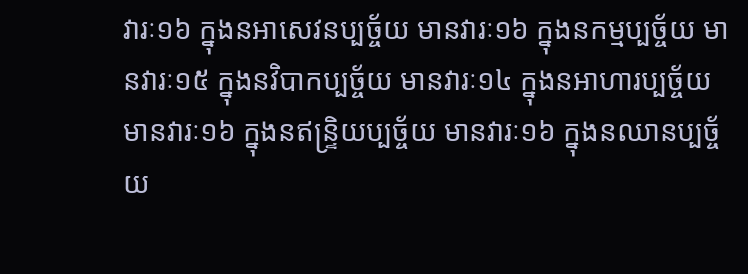វារៈ១៦ ក្នុងនអាសេវនប្បច្ច័យ មានវារៈ១៦ ក្នុងនកម្មប្បច្ច័យ មានវារៈ១៥ ក្នុងនវិបាកប្បច្ច័យ មានវារៈ១៤ ក្នុងនអាហារប្បច្ច័យ មានវារៈ១៦ ក្នុងនឥន្រ្ទិយប្បច្ច័យ មានវារៈ១៦ ក្នុងនឈានប្បច្ច័យ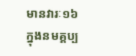មានវារៈ១៦ ក្នុងនមគ្គប្ប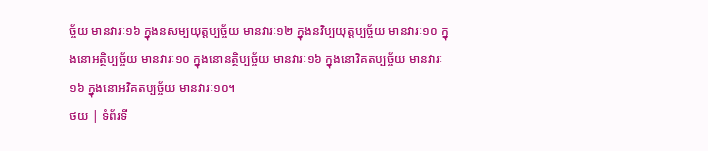ច្ច័យ មានវារៈ១៦ ក្នុងនសម្បយុត្តប្បច្ច័យ មានវារៈ១២ ក្នុងនវិប្បយុត្តប្បច្ច័យ មានវារៈ១០ ក្នុងនោអត្ថិប្បច្ច័យ មានវារៈ១០ ក្នុងនោនត្ថិប្បច្ច័យ មានវារៈ១៦ ក្នុងនោវិគតប្បច្ច័យ មានវារៈ១៦ ក្នុងនោអវិគតប្បច្ច័យ មានវារៈ១០។
ថយ | ទំព័រទី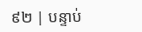៩២ | បន្ទាប់